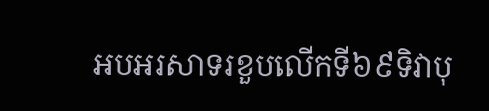អបអរសាទរខួបលើកទី៦៩ទិវាបុ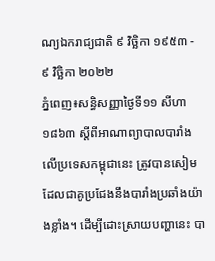ណ្យឯករាជ្យជាតិ ៩ វិច្ឆិកា ១៩៥៣ - ៩ វិច្ឆិកា ២០២២
ភ្នំពេញ៖សន្ធិសញ្ញាថ្ងៃទី១១ សីហា ១៨៦៣ ស្តីពីអាណាព្យាបាលបារាំងលើប្រទេសកម្ពុជានេះ ត្រូវបានសៀម ដែលជាគូប្រជែងនឹងបារាំងប្រឆាំងយ៉ាងខ្លាំង។ ដើម្បីដោះស្រាយបញ្ហានេះ បា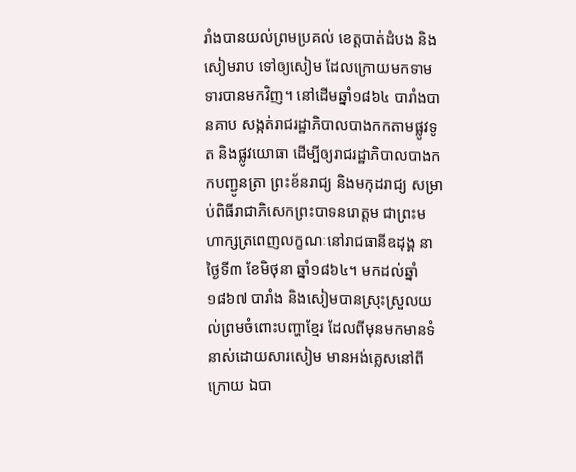រាំងបានយល់ព្រមប្រគល់ ខេត្តបាត់ដំបង និងសៀមរាប ទៅឲ្យសៀម ដែលក្រោយមកទាមទារបានមកវិញ។ នៅដើមឆ្នាំ១៨៦៤ បារាំងបានគាប សង្កត់រាជរដ្ឋាភិបាលបាងកកតាមផ្លូវទូត និងផ្លូវយោធា ដើម្បីឲ្យរាជរដ្ឋាភិបាលបាងកកបញ្ជូនត្រា ព្រះខ័នរាជ្យ និងមកុដរាជ្យ សម្រាប់ពិធីរាជាភិសេកព្រះបាទនរោត្ដម ជាព្រះមហាក្សត្រពេញលក្ខណៈនៅរាជធានីឧដុង្គ នាថ្ងៃទី៣ ខែមិថុនា ឆ្នាំ១៨៦៤។ មកដល់ឆ្នាំ១៨៦៧ បារាំង និងសៀមបានស្រុះស្រួលយល់ព្រមចំពោះបញ្ហាខ្មែរ ដែលពីមុនមកមានទំនាស់ដោយសារសៀម មានអង់គ្លេសនៅពីក្រោយ ឯបា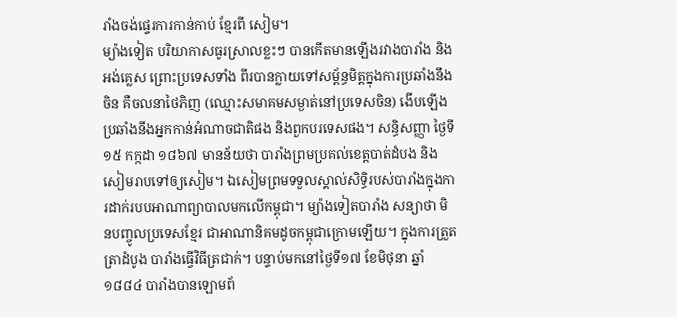រាំងចង់ផ្ទេរការកាន់កាប់ ខ្មែរពី សៀម។
ម្យ៉ាងទៀត បរិយាកាសធូរស្រាលខ្លះៗ បានកើតមានឡើងរវាងបារាំង និងអង់គ្លេស ព្រោះប្រទេសទាំង ពីរបានក្លាយទៅសម្ព័ន្ធមិត្តក្នុងការប្រឆាំងនឹងចិន គឺចលនាថៃភិញ (ឈ្មោះសមាគមសម្ងាត់នៅប្រទេសចិន) ងើបឡើងប្រឆាំងនឹងអ្នកកាន់អំណាចជាតិផង និងពួកបរទេសផង។ សន្ធិសញ្ញា ថ្ងៃទី១៥ កក្កដា ១៨៦៧ មានន័យថា បារាំងព្រមប្រគល់ខេត្តបាត់ដំបង និងសៀមរាបទៅឲ្យសៀម។ ឯសៀមព្រមទទួលស្គាល់សិទ្ធិរបស់បារាំងក្នុងការដាក់របបអាណាព្យាបាលមកលើកម្ពុជា។ ម្យ៉ាងទៀតបារាំង សន្យាថា មិនបញ្ចូលប្រទេសខ្មែរ ជាអាណានិគមដូចកម្ពុជាក្រោមឡើយ។ ក្នុងការត្រួត ត្រាដំបូង បារាំងធ្វើវិធីត្រជាក់។ បន្ទាប់មកនៅថ្ងៃទី១៧ ខែមិថុនា ឆ្នាំ១៨៨៤ បារាំងបានឡោមព័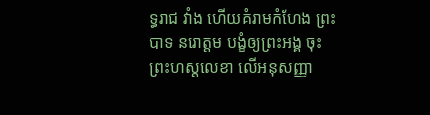ទ្ធរាជ វាំង ហើយគំរាមកំហែង ព្រះបាទ នរោត្តម បង្ខំឲ្យព្រះអង្គ ចុះព្រះហស្តលេខា លើអនុសញ្ញា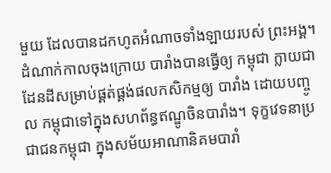មួយ ដែលបានដកហូតអំណាចទាំងឡាយរបស់ ព្រះអង្គ។
ដំណាក់កាលចុងក្រោយ បារាំងបានធ្វើឲ្យ កម្ពុជា ក្លាយជាដែនដីសម្រាប់ផ្គត់ផ្គង់ផលកសិកម្មឲ្យ បារាំង ដោយបញ្ចូល កម្ពុជាទៅក្នុងសហព័ន្ធឥណ្ឌូចិនបារាំង។ ទុក្ខវេទនាប្រជាជនកម្ពុជា ក្នុងសម័យអាណានិគមបារាំ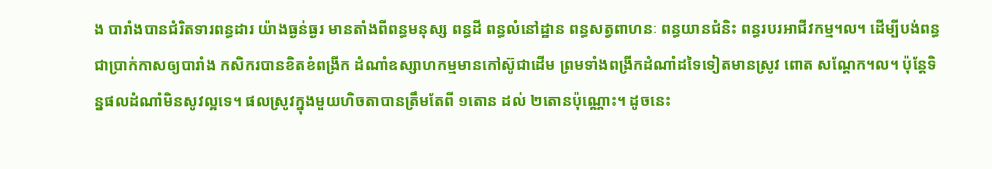ង បារាំងបានជំរិតទារពន្ធដារ យ៉ាងធ្ងន់ធ្ងរ មានតាំងពីពន្ធមនុស្ស ពន្ធដី ពន្ធលំនៅដ្ឋាន ពន្ធសត្វពាហនៈ ពន្ធយានជំនិះ ពន្ធរបរអាជីវកម្ម។ល។ ដើម្បីបង់ពន្ធជាប្រាក់កាសឲ្យបារាំង កសិករបានខិតខំពង្រីក ដំណាំឧស្សាហកម្មមានកៅស៊ូជាដើម ព្រមទាំងពង្រីកដំណាំដទៃទៀតមានស្រូវ ពោត សណ្ដែក។ល។ ប៉ុន្តែទិន្នផលដំណាំមិនសូវល្អទេ។ ផលស្រូវក្នុងមួយហិចតាបានត្រឹមតែពី ១តោន ដល់ ២តោនប៉ុណ្ណោះ។ ដូចនេះ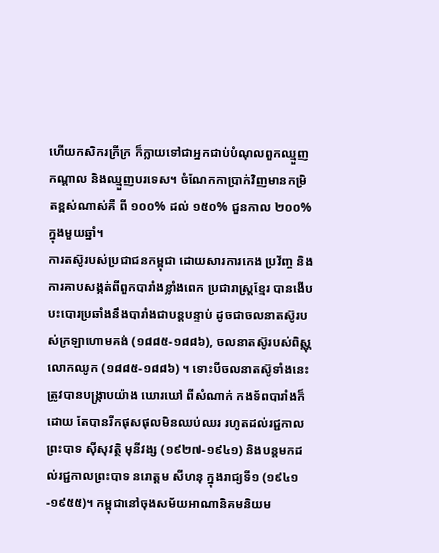ហើយកសិករក្រីក្រ ក៏ក្លាយទៅជាអ្នកជាប់បំណុលពួកឈ្មួញកណ្ដាល និងឈ្មួញបរទេស។ ចំណែកកាប្រាក់វិញមានកម្រិតខ្ពស់ណាស់គឺ ពី ១០០% ដល់ ១៥០% ជួនកាល ២០០%ក្នុងមួយឆ្នាំ។
ការតស៊ូរបស់ប្រជាជនកម្ពុជា ដោយសារការកេង ប្រវ័ញ្ច និងការគាបសង្កត់ពីពួកបារាំងខ្លាំងពេក ប្រជារាស្ត្រខ្មែរ បានងើប បះបោរប្រឆាំងនឹងបារាំងជាបន្តបន្ទាប់ ដូចជាចលនាតស៊ូរបស់ក្រឡាហោមគង់ (១៨៨៥-១៨៨៦), ចលនាតស៊ូរបស់ពិស្ណុលោកឈូក (១៨៨៥-១៨៨៦) ។ ទោះបីចលនាតស៊ូទាំងនេះ ត្រូវបានបង្ក្រាបយ៉ាង ឃោរឃៅ ពីសំណាក់ កងទ័ពបារាំងក៏ដោយ តែបានរីកផុសផុលមិនឈប់ឈរ រហូតដល់រជ្ជកាល ព្រះបាទ ស៊ីសុវត្ថិ មុនីវង្ស (១៩២៧-១៩៤១) និងបន្តមកដល់រជ្ជកាលព្រះបាទ នរោត្តម សីហនុ ក្នុងរាជ្យទី១ (១៩៤១-១៩៥៥)។ កម្ពុជានៅចុងសម័យអាណានិគមនិយម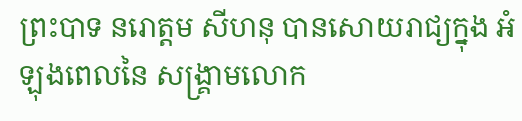ព្រះបាទ នរោត្តម សីហនុ បានសោយរាជ្យក្នុង អំឡុងពេលនៃ សង្គ្រាមលោក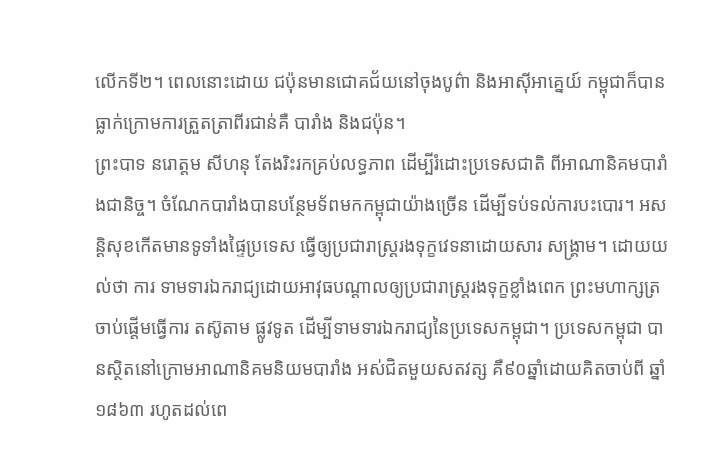លើកទី២។ ពេលនោះដោយ ជប៉ុនមានជោគជ័យនៅចុងបូព៌ា និងអាស៊ីអាគ្នេយ៍ កម្ពុជាក៏បាន ធ្លាក់ក្រោមការត្រួតត្រាពីរជាន់គឺ បារាំង និងជប៉ុន។
ព្រះបាទ នរោត្តម សីហនុ តែងរិះរកគ្រប់លទ្ធភាព ដើម្បីរំដោះប្រទេសជាតិ ពីអាណានិគមបារាំងជានិច្ច។ ចំណែកបារាំងបានបន្ថែមទ័ពមកកម្ពុជាយ៉ាងច្រើន ដើម្បីទប់ទល់ការបះបោរ។ អសន្តិសុខកើតមានទូទាំងផ្ទៃប្រទេស ធ្វើឲ្យប្រជារាស្ត្ររងទុក្ខវេទនាដោយសារ សង្គ្រាម។ ដោយយល់ថា ការ ទាមទារឯករាជ្យដោយអាវុធបណ្តាលឲ្យប្រជារាស្ត្ររងទុក្ខខ្លាំងពេក ព្រះមហាក្សត្រចាប់ផ្តើមធ្វើការ តស៊ូតាម ផ្លូវទូត ដើម្បីទាមទារឯករាជ្យនៃប្រទេសកម្ពុជា។ ប្រទេសកម្ពុជា បានស្ថិតនៅក្រោមអាណានិគមនិយមបារាំង អស់ជិតមួយសតវត្ស គឺ៩០ឆ្នាំដោយគិតចាប់ពី ឆ្នាំ១៨៦៣ រហូតដល់ពេ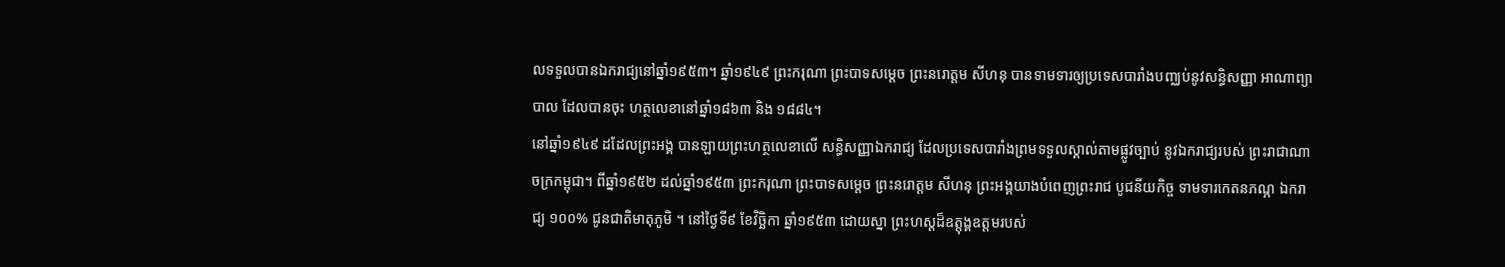លទទួលបានឯករាជ្យនៅឆ្នាំ១៩៥៣។ ឆ្នាំ១៩៤៩ ព្រះករុណា ព្រះបាទសម្ដេច ព្រះនរោត្តម សីហនុ បានទាមទារឲ្យប្រទេសបារាំងបញ្ឈប់នូវសន្ធិសញ្ញា អាណាព្យាបាល ដែលបានចុះ ហត្ថលេខានៅឆ្នាំ១៨៦៣ និង ១៨៨៤។
នៅឆ្នាំ១៩៤៩ ដដែលព្រះអង្គ បានឡាយព្រះហត្ថលេខាលើ សន្ធិសញ្ញាឯករាជ្យ ដែលប្រទេសបារាំងព្រមទទួលស្គាល់តាមផ្លូវច្បាប់ នូវឯករាជ្យរបស់ ព្រះរាជាណា ចក្រកម្ពុជា។ ពីឆ្នាំ១៩៥២ ដល់ឆ្នាំ១៩៥៣ ព្រះករុណា ព្រះបាទសម្ដេច ព្រះនរោត្តម សីហនុ ព្រះអង្គយាងបំពេញព្រះរាជ បូជនីយកិច្ច ទាមទារកេតនភណ្ភ ឯករាជ្យ ១០០% ជូនជាតិមាតុភូមិ ។ នៅថ្ងៃទី៩ ខែវិច្ឆិកា ឆ្នាំ១៩៥៣ ដោយស្នា ព្រះហស្ដដ៏ឧត្តុង្គឧត្តមរបស់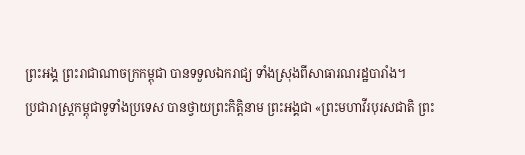ព្រះអង្គ ព្រះរាជាណាចក្រកម្ពុជា បានទទួលឯករាជ្យ ទាំងស្រុងពីសាធារណរដ្ឋបារាំង។
ប្រជារាស្ត្រកម្ពុជាទូទាំងប្រទេស បានថ្វាយព្រះកិត្តិនាម ព្រះអង្គជា «ព្រះមហាវីរបុរសជាតិ ព្រះ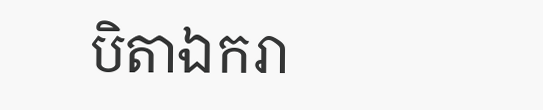បិតាឯករា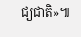ជ្យជាតិ»៕